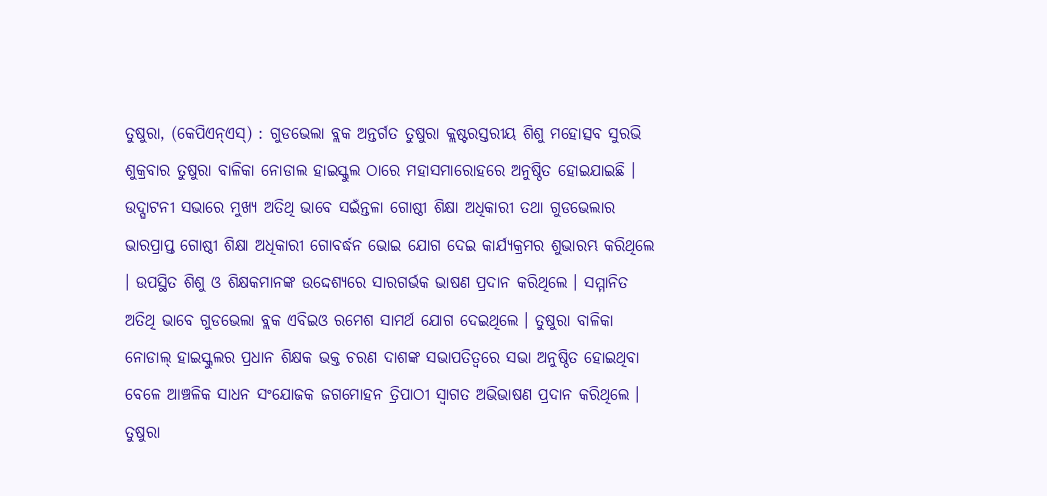ତୁଷୁରା, (କେପିଏନ୍ଏସ୍) : ଗୁଡଭେଲା ବ୍ଲକ ଅନ୍ତର୍ଗତ ତୁଷୁରା କ୍ଲଷ୍ଟରସ୍ତରୀୟ ଶିଶୁ ମହୋତ୍ସବ ସୁରଭି ଶୁକ୍ରବାର ତୁଷୁରା ବାଳିକା ନୋଡାଲ ହାଇସ୍କୁଲ ଠାରେ ମହାସମାରୋହରେ ଅନୁଷ୍ଠିତ ହୋଇଯାଇଛି । ଉଦ୍ଘାଟନୀ ସଭାରେ ମୁଖ୍ୟ ଅତିଥି ଭାବେ ସଇଁନ୍ତଳା ଗୋଷ୍ଠୀ ଶିକ୍ଷା ଅଧିକାରୀ ତଥା ଗୁଡଭେଲାର ଭାରପ୍ରାପ୍ତ ଗୋଷ୍ଠୀ ଶିକ୍ଷା ଅଧିକାରୀ ଗୋବର୍ଦ୍ଧନ ଭୋଇ ଯୋଗ ଦେଇ କାର୍ଯ୍ୟକ୍ରମର ଶୁଭାରମ୍ଭ କରିଥିଲେ । ଉପସ୍ଥିତ ଶିଶୁ ଓ ଶିକ୍ଷକମାନଙ୍କ ଉଦ୍ଦେଶ୍ୟରେ ସାରଗର୍ଭକ ଭାଷଣ ପ୍ରଦାନ କରିଥିଲେ । ସମ୍ମାନିତ ଅତିଥି ଭାବେ ଗୁଡଭେଲା ବ୍ଲକ ଏବିଇଓ ରମେଶ ସାମର୍ଥ ଯୋଗ ଦେଇଥିଲେ । ତୁଷୁରା ବାଳିକା ନୋଡାଲ୍ ହାଇସ୍କୁଲର ପ୍ରଧାନ ଶିକ୍ଷକ ଭକ୍ତ ଚରଣ ଦାଶଙ୍କ ସଭାପତିତ୍ୱରେ ସଭା ଅନୁଷ୍ଠିତ ହୋଇଥିବା ବେଳେ ଆଞ୍ଚଳିକ ସାଧନ ସଂଯୋଜକ ଜଗମୋହନ ତ୍ରିପାଠୀ ସ୍ୱାଗତ ଅଭିଭାଷଣ ପ୍ରଦାନ କରିଥିଲେ । ତୁଷୁରା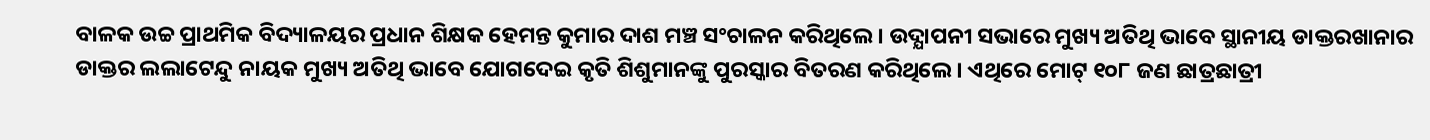ବାଳକ ଉଚ୍ଚ ପ୍ରାଥମିକ ବିଦ୍ୟାଳୟର ପ୍ରଧାନ ଶିକ୍ଷକ ହେମନ୍ତ କୁମାର ଦାଶ ମଞ୍ଚ ସଂଚାଳନ କରିଥିଲେ । ଉଦ୍ଯାପନୀ ସଭାରେ ମୁଖ୍ୟ ଅତିଥି ଭାବେ ସ୍ଥାନୀୟ ଡାକ୍ତରଖାନାର ଡାକ୍ତର ଲଲାଟେନ୍ଦୁ ନାୟକ ମୁଖ୍ୟ ଅତିଥି ଭାବେ ଯୋଗଦେଇ କୃତି ଶିଶୁମାନଙ୍କୁ ପୁରସ୍କାର ବିତରଣ କରିଥିଲେ । ଏଥିରେ ମୋଟ୍ ୧୦୮ ଜଣ ଛାତ୍ରଛାତ୍ରୀ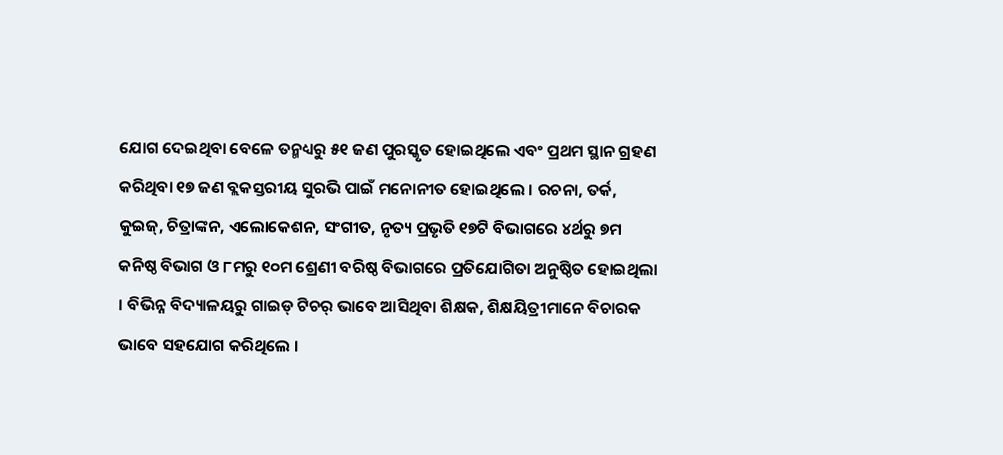ଯୋଗ ଦେଇଥିବା ବେଳେ ତନ୍ମଧ୍ୟରୁ ୫୧ ଜଣ ପୁରସ୍କୃତ ହୋଇଥିଲେ ଏବଂ ପ୍ରଥମ ସ୍ଥାନ ଗ୍ରହଣ କରିଥିବା ୧୭ ଜଣ ବ୍ଲକସ୍ତରୀୟ ସୁରଭି ପାଇଁ ମନୋନୀତ ହୋଇଥିଲେ । ରଚନା, ତର୍କ, କୁଇଜ୍, ଚିତ୍ରାଙ୍କନ, ଏଲୋକେଶନ, ସଂଗୀତ, ନୃତ୍ୟ ପ୍ରଭୃତି ୧୭ଟି ବିଭାଗରେ ୪ର୍ଥରୁ ୭ମ କନିଷ୍ଠ ବିଭାଗ ଓ ୮ମରୁ ୧୦ମ ଶ୍ରେଣୀ ବରିଷ୍ଠ ବିଭାଗରେ ପ୍ରତିଯୋଗିତା ଅନୁଷ୍ଠିତ ହୋଇଥିଲା । ବିଭିନ୍ନ ବିଦ୍ୟାଳୟରୁ ଗାଇଡ୍ ଟିଚର୍ ଭାବେ ଆସିଥିବା ଶିକ୍ଷକ, ଶିକ୍ଷୟିତ୍ରୀମାନେ ବିଚାରକ ଭାବେ ସହଯୋଗ କରିଥିଲେ ।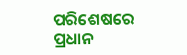ପରିଶେଷରେ ପ୍ରଧାନ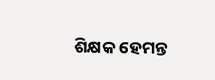ଶିକ୍ଷକ ହେମନ୍ତ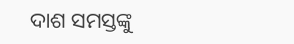ଦାଶ ସମସ୍ତଙ୍କୁ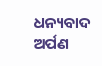ଧନ୍ୟବାଦ ଅର୍ପଣ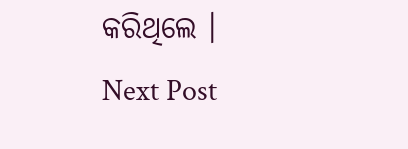କରିଥିଲେ ।
Next Post